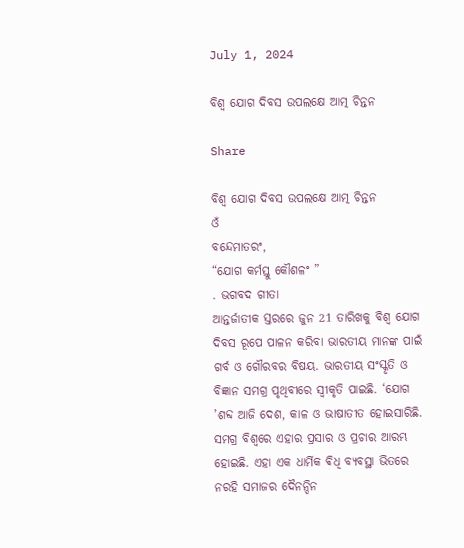July 1, 2024

ବିଶ୍ୱ ଯୋଗ ଦିବସ ଉପଲକ୍ଷେ ଆତ୍ମ ଚିନ୍ତନ

Share

ବିଶ୍ୱ ଯୋଗ ଦିବସ ଉପଲକ୍ଷେ ଆତ୍ମ ଚିନ୍ତନ
ଓଁ
ବନ୍ଦେମାତରଂ,
“ଯୋଗ କର୍ମସ୍ତୁ କୌଶଳଂ ”
. ଭଗବଦ ଗୀତା
ଆନ୍ତର୍ଜାତୀକ ସ୍ତରରେ ଜୁନ 21 ତାରିଖକୁ ବିଶ୍ୱ ଯୋଗ ଦିବସ ରୂପେ ପାଳନ କରିବା ଭାରତୀୟ ମାନଙ୍କ ପାଇଁ ଗର୍ବ ଓ ଗୌରବର ବିଷୟ. ଭାରତୀୟ ସଂସ୍କୃତି ଓ ବିଜ୍ଞାନ ସମଗ୍ର ପୃଥିବୀରେ ସ୍ୱୀକୃତି ପାଇଛି. ‘ଯୋଗ ’ଶବ୍ଦ ଆଜି ଦେଶ, କାଳ ଓ ଭାଷାତୀତ ହୋଇସାରିଛି. ସମଗ୍ର ବିଶ୍ୱରେ ଏହାର ପ୍ରସାର ଓ ପ୍ରଚାର ଆରମ୍ଭ ହୋଇଛି. ଏହା ଏକ ଧାର୍ମିକ ଵିଧି ବ୍ୟବସ୍ଥା ଭିତରେ ନରହି ସମାଜର ଦୈନନ୍ଦିନ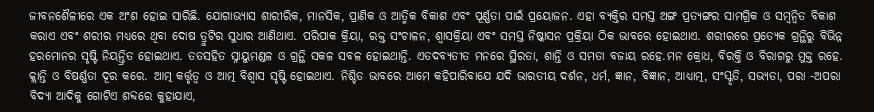ଜୀବନଶୈଳୀରେ ଏକ ଅଂଶ ହୋଇ ସାରିଛି. ଯୋଗାଭ୍ୟାସ ଶାରୀରିକ, ମାନସିକ, ପ୍ରାଣିକ ଓ ଆତ୍ମିକ ବିକାଶ ଏବଂ ପୂର୍ଣ୍ଣତା ପାଇଁ ପ୍ରୟୋଜନ. ଏହା ବ୍ୟକ୍ତିର ସମସ୍ତ ଅଙ୍ଗ ପ୍ରତ୍ୟଙ୍ଗର ସାମଗ୍ରିକ ଓ ସମ୍ୱନ୍ୱିତ ବିକାଶ କରାଏ ଏବଂ ଶରୀର ମଧ୍ୟରେ ଥିବା ଦୋଷ ତ୍ରୁଟିର ସୁଧାର ଆଣିଥାଏ. ପରିପାକ କ୍ରିୟା, ରକ୍ତ ସଂଚାଳନ, ଶ୍ୱାସକ୍ରିୟା ଏବଂ ସମସ୍ତ ନିଷ୍କାସନ ପ୍ରକ୍ରିୟା ଠିକ ଭାବରେ ହୋଇଥାଏ. ଶରୀରରେ ପ୍ରତ୍ୟେକ ଗ୍ରନ୍ଥିରୁ ବିଭିନ୍ନ ହରମୋନର ସୃଷ୍ଟି ନିୟନ୍ତ୍ରିତ ହୋଇଥାଏ. ତତସହିତ ସ୍ନାୟୁମଣ୍ଡଳ ଓ ଗ୍ରନ୍ଥି ସକଳ ସବଳ ହୋଇଥାନ୍ତି. ଏତଦବ୍ୟତୀତ ମନରେ ସ୍ଥିରତା, ଶାନ୍ତି ଓ ସମତା ବଜାୟ ରହେ.ମନ କ୍ରୋଧ, ବିରକ୍ତି ଓ ବିରାଗରୁ ମୁକ୍ତ ରହେ. କ୍ଲାନ୍ତି ଓ ବିଷର୍ଣ୍ଣତା ଦୂର କରେ. ଆତ୍ମ କର୍ତ୍ତୃତ୍ୱ ଓ ଆତ୍ମ ବିଶ୍ୱାସ ସୃଷ୍ଟି ହୋଇଥାଏ. ନିଶ୍ଚିତ ଭାବରେ ଆମେ କହିପାରିବାଯେ ଯଦି ଭାରତୀୟ ଦର୍ଶନ, ଧର୍ମ, ଜ୍ଞାନ, ବିଜ୍ଞାନ, ଆଧ୍ୟାତ୍ମ, ସଂସ୍କୃତି, ସଭ୍ୟତା, ପରା -ଅପରା ବିଦ୍ୟା ଆଦିକୁ ଗୋଟିଏ ଶବ୍ଦରେ କୁହାଯାଏ,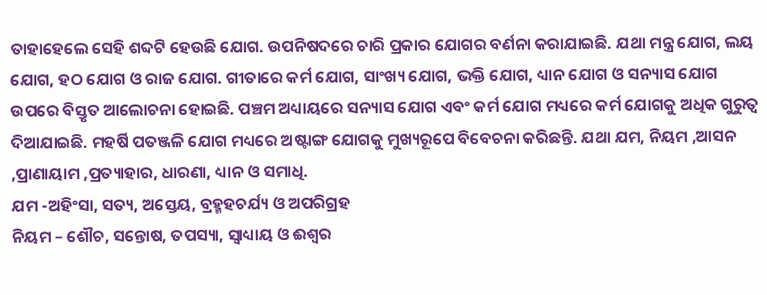ତାହାହେଲେ ସେହି ଶବ୍ଦଟି ହେଉଛି ଯୋଗ. ଉପନିଷଦରେ ଚାରି ପ୍ରକାର ଯୋଗର ବର୍ଣନା କରାଯାଇଛି. ଯଥା ମନ୍ତ୍ର ଯୋଗ, ଲୟ ଯୋଗ, ହଠ ଯୋଗ ଓ ରାଜ ଯୋଗ. ଗୀତାରେ କର୍ମ ଯୋଗ, ସାଂଖ୍ୟ ଯୋଗ, ଭକ୍ତି ଯୋଗ, ଧ୍ୟାନ ଯୋଗ ଓ ସନ୍ୟାସ ଯୋଗ ଉପରେ ବିସ୍ତୃତ ଆଲୋଚନା ହୋଇଛି. ପଞ୍ଚମ ଅଧ୍ୟାୟରେ ସନ୍ୟାସ ଯୋଗ ଏବଂ କର୍ମ ଯୋଗ ମଧ୍ୟରେ କର୍ମ ଯୋଗକୁ ଅଧିକ ଗୁରୁତ୍ୱ ଦିଆଯାଇଛି. ମହର୍ଷି ପତଞ୍ଜଳି ଯୋଗ ମଧ୍ୟରେ ଅଷ୍ଟାଙ୍ଗ ଯୋଗକୁ ମୁଖ୍ୟରୂପେ ବିବେଚନା କରିଛନ୍ତି. ଯଥା ଯମ, ନିୟମ ,ଆସନ ,ପ୍ରାଣାୟାମ ,ପ୍ରତ୍ୟାହାର, ଧାରଣା, ଧ୍ୟାନ ଓ ସମାଧି.
ଯମ -ଅହିଂସା, ସତ୍ୟ, ଅସ୍ତେୟ, ବ୍ରହ୍ମହଚର୍ଯ୍ୟ ଓ ଅପରିଗ୍ରହ
ନିୟମ – ଶୌଚ, ସନ୍ତୋଷ, ତପସ୍ୟା, ସ୍ୱାଧ୍ୟାୟ ଓ ଈଶ୍ୱର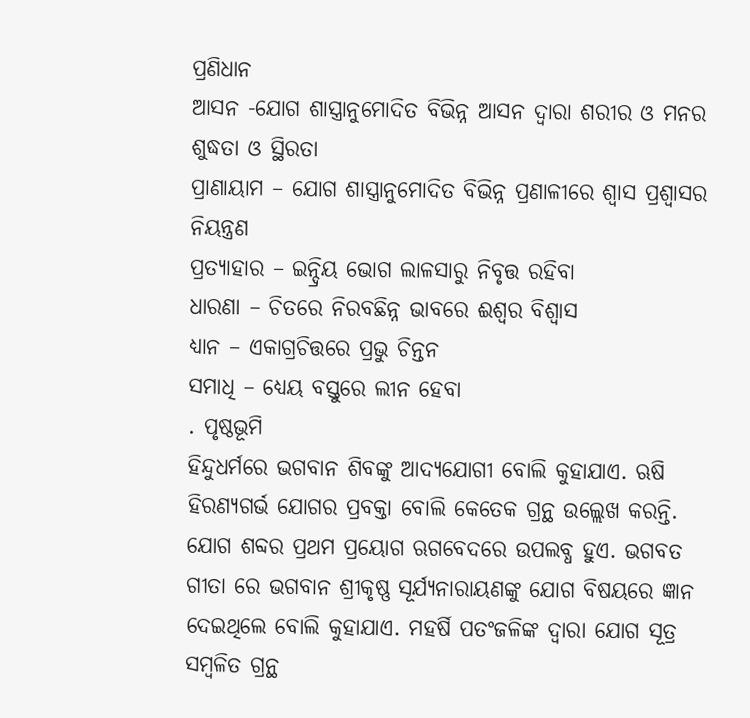ପ୍ରଣିଧାନ
ଆସନ -ଯୋଗ ଶାସ୍ତ୍ରାନୁମୋଦିତ ବିଭିନ୍ନ ଆସନ ଦ୍ୱାରା ଶରୀର ଓ ମନର ଶୁଦ୍ଧତା ଓ ସ୍ଥିରତା
ପ୍ରାଣାୟାମ – ଯୋଗ ଶାସ୍ତ୍ରାନୁମୋଦିତ ବିଭିନ୍ନ ପ୍ରଣାଳୀରେ ଶ୍ୱାସ ପ୍ରଶ୍ୱାସର ନିୟନ୍ତ୍ରଣ
ପ୍ରତ୍ୟାହାର – ଇନ୍ଦ୍ରିୟ ଭୋଗ ଲାଳସାରୁ ନିବୃତ୍ତ ରହିବା
ଧାରଣା – ଚିତରେ ନିରବଛିନ୍ନ ଭାବରେ ଈଶ୍ୱର ବିଶ୍ୱାସ
ଧ୍ୟାନ – ଏକାଗ୍ରଚିତ୍ତରେ ପ୍ରଭୁ ଚିନ୍ତନ
ସମାଧି – ଧ୍ୟେୟ ବସ୍ତୁରେ ଲୀନ ହେବା
. ପୃଷ୍ଠଭୂମି
ହିନ୍ଦୁଧର୍ମରେ ଭଗବାନ ଶିବଙ୍କୁ ଆଦ୍ୟଯୋଗୀ ବୋଲି କୁହାଯାଏ. ଋଷି ହିରଣ୍ୟଗର୍ଭ ଯୋଗର ପ୍ରବକ୍ତା ବୋଲି କେତେକ ଗ୍ରନ୍ଥ ଉଲ୍ଲେଖ କରନ୍ତି. ଯୋଗ ଶବ୍ଦର ପ୍ରଥମ ପ୍ରୟୋଗ ଋଗବେଦରେ ଉପଲବ୍ଧ ହୁଏ. ଭଗବତ ଗୀତା ରେ ଭଗବାନ ଶ୍ରୀକୃଷ୍ଣ ସୂର୍ଯ୍ୟନାରାୟଣଙ୍କୁ ଯୋଗ ବିଷୟରେ ଜ୍ଞାନ ଦେଇଥିଲେ ବୋଲି କୁହାଯାଏ. ମହର୍ଷି ପତଂଜଳିଙ୍କ ଦ୍ୱାରା ଯୋଗ ସୂତ୍ର ସମ୍ବଳିତ ଗ୍ରନ୍ଥ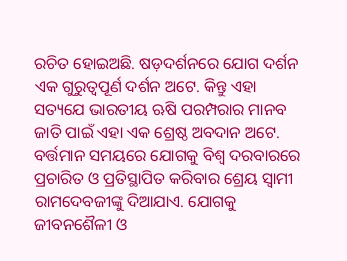ରଚିତ ହୋଇଅଛି. ଷଡ଼ଦର୍ଶନରେ ଯୋଗ ଦର୍ଶନ ଏକ ଗୁରୁତ୍ୱପୂର୍ଣ ଦର୍ଶନ ଅଟେ. କିନ୍ତୁ ଏହା ସତ୍ୟଯେ ଭାରତୀୟ ଋଷି ପରମ୍ପରାର ମାନବ ଜାତି ପାଇଁ ଏହା ଏକ ଶ୍ରେଷ୍ଠ ଅବଦାନ ଅଟେ. ବର୍ତ୍ତମାନ ସମୟରେ ଯୋଗକୁ ବିଶ୍ୱ ଦରବାରରେ ପ୍ରଚାରିତ ଓ ପ୍ରତିସ୍ଥାପିତ କରିବାର ଶ୍ରେୟ ସ୍ୱାମୀ ରାମଦେବଜୀଙ୍କୁ ଦିଆଯାଏ. ଯୋଗକୁ ଜୀବନଶୈଳୀ ଓ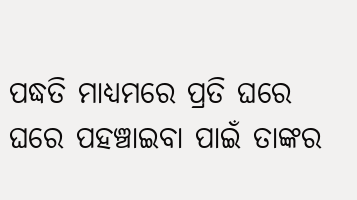ପଦ୍ଧତି ମାଧ୍ୟମରେ ପ୍ରତି ଘରେ ଘରେ ପହଞ୍ଚାଇବା ପାଇଁ ତାଙ୍କର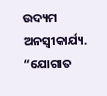ଉଦ୍ୟମ ଅନସ୍ବୀକାର୍ଯ୍ୟ.
“ଯୋଗାତ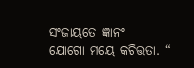ସଂଜାୟତେ ଜ୍ଞାନଂ
ଯୋଗୋ ମୟେ କଚିତ୍ତତା. “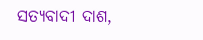ସତ୍ୟବାଦୀ ଦାଶ,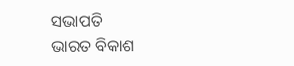ସଭାପତି
ଭାରତ ବିକାଶ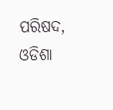ପରିଷଦ, ଓଡିଶା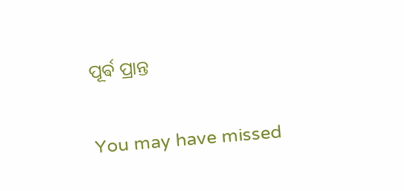ପୂର୍ଵ ପ୍ରାନ୍ତ

You may have missed